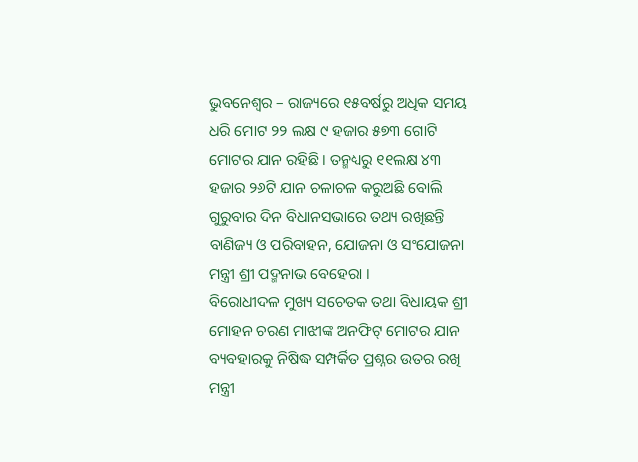ଭୁବନେଶ୍ୱର – ରାଜ୍ୟରେ ୧୫ବର୍ଷରୁ ଅଧିକ ସମୟ ଧରି ମୋଟ ୨୨ ଲକ୍ଷ ୯ ହଜାର ୫୭୩ ଗୋଟି ମୋଟର ଯାନ ରହିଛି । ତନ୍ମଧ୍ୟରୁ ୧୧ଲକ୍ଷ ୪୩ ହଜାର ୨୬ଟି ଯାନ ଚଳାଚଳ କରୁଅଛି ବୋଲି ଗୁରୁବାର ଦିନ ବିଧାନସଭାରେ ତଥ୍ୟ ରଖିଛନ୍ତି ବାଣିଜ୍ୟ ଓ ପରିବାହନ, ଯୋଜନା ଓ ସଂଯୋଜନା ମନ୍ତ୍ରୀ ଶ୍ରୀ ପଦ୍ମନାଭ ବେହେରା ।
ବିରୋଧୀଦଳ ମୁଖ୍ୟ ସଚେତକ ତଥା ବିଧାୟକ ଶ୍ରୀ ମୋହନ ଚରଣ ମାଝୀଙ୍କ ଅନଫିଟ୍ ମୋଟର ଯାନ ବ୍ୟବହାରକୁ ନିଷିଦ୍ଧ ସମ୍ପର୍କିତ ପ୍ରଶ୍ନର ଉତର ରଖି ମନ୍ତ୍ରୀ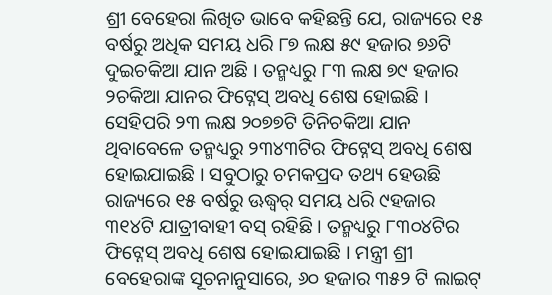ଶ୍ରୀ ବେହେରା ଲିଖିତ ଭାବେ କହିଛନ୍ତି ଯେ, ରାଜ୍ୟରେ ୧୫ ବର୍ଷରୁ ଅଧିକ ସମୟ ଧରି ୮୭ ଲକ୍ଷ ୫୯ ହଜାର ୭୬ଟି ଦୁଇଚକିଆ ଯାନ ଅଛି । ତନ୍ମଧ୍ୟରୁ ୮୩ ଲକ୍ଷ ୭୯ ହଜାର ୨ଚକିଆ ଯାନର ଫିଟ୍ନେସ୍ ଅବଧି ଶେଷ ହୋଇଛି । ସେହିପରି ୨୩ ଲକ୍ଷ ୨୦୭୭ଟି ତିନିଚକିଆ ଯାନ ଥିବାବେଳେ ତନ୍ମଧ୍ୟରୁ ୨୩୪୩ଟିର ଫିଟ୍ନେସ୍ ଅବଧି ଶେଷ ହୋଇଯାଇଛି । ସବୁଠାରୁ ଚମକପ୍ରଦ ତଥ୍ୟ ହେଉଛି ରାଜ୍ୟରେ ୧୫ ବର୍ଷରୁ ଊଦ୍ଧ୍ୱର୍ ସମୟ ଧରି ୯ହଜାର ୩୧୪ଟି ଯାତ୍ରୀବାହୀ ବସ୍ ରହିଛି । ତନ୍ମଧ୍ୟରୁ ୮୩୦୪ଟିର ଫିଟ୍ନେସ୍ ଅବଧି ଶେଷ ହୋଇଯାଇଛି । ମନ୍ତ୍ରୀ ଶ୍ରୀ ବେହେରାଙ୍କ ସୂଚନାନୁସାରେ, ୬୦ ହଜାର ୩୫୨ ଟି ଲାଇଟ୍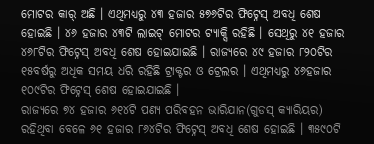ମୋଟର କାର୍ ଅଛି । ଏଥିମଧ୍ୟରୁ ୪୩ ହଜାର ୫୭୬ଟିର ଫିଟ୍ନେସ୍ ଅବଧି ଶେଷ ହୋଇଛି । ୪୬ ହଜାର ୪୩ଟି ଲାଇଟ୍ ମୋଟର ଟ୍ୟାକ୍ସି ରହିଛି । ସେଥିରୁ ୪୧ ହଜାର ୪୬୮ଟିର ଫିଟ୍ନେସ୍ ଅବଧି ଶେଷ ହୋଇଯାଇଛି । ରାଜ୍ୟରେ ୪୯ ହଜାର ୮୨୦ଟିର ୧୫ବର୍ଷରୁ ଅଧିକ ସମୟ ଧରି ରହିଛି ଟ୍ରାକ୍ଟର ଓ ଟ୍ରେଲର । ଏଥିମଧ୍ୟରୁ ୪୬ହଜାର ୧୦୯ଟିର ଫିଟ୍ନେସ୍ ଶେଷ ହୋଇଯାଇଛି ।
ରାଜ୍ୟରେ ୭୪ ହଜାର ୬୧୪ଟି ପଣ୍ୟ ପରିବହନ ଭାରିଯାନ(ଗୁଡସ୍ କ୍ୟାରିୟର) ରହିଥିବା ବେଳେ ୬୧ ହଜାର ୮୬୪ଟିର ଫିଟ୍ନେସ୍ ଅବଧି ଶେଷ ହୋଇଛି । ୩୫୯୦ଟି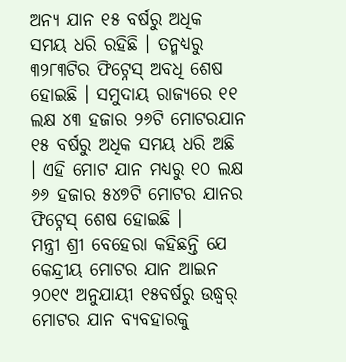ଅନ୍ୟ ଯାନ ୧୫ ବର୍ଷରୁ ଅଧିକ ସମୟ ଧରି ରହିଛି । ତନ୍ମଧ୍ୟରୁ ୩୨୮୩ଟିର ଫିଟ୍ନେସ୍ ଅବଧି ଶେଷ ହୋଇଛି । ସମୁଦାୟ ରାଜ୍ୟରେ ୧୧ ଲକ୍ଷ ୪୩ ହଜାର ୨୬ଟି ମୋଟରଯାନ ୧୫ ବର୍ଷରୁ ଅଧିକ ସମୟ ଧରି ଅଛି । ଏହି ମୋଟ ଯାନ ମଧ୍ୟରୁ ୧୦ ଲକ୍ଷ ୬୬ ହଜାର ୫୪୭ଟି ମୋଟର ଯାନର ଫିଟ୍ନେସ୍ ଶେଷ ହୋଇଛି ।
ମନ୍ତ୍ରୀ ଶ୍ରୀ ବେହେରା କହିଛନ୍ତି ଯେ କେନ୍ଦ୍ରୀୟ ମୋଟର ଯାନ ଆଇନ ୨୦୧୯ ଅନୁଯାୟୀ ୧୫ବର୍ଷରୁ ଉଦ୍ଧ୍ୱର୍ ମୋଟର ଯାନ ବ୍ୟବହାରକୁ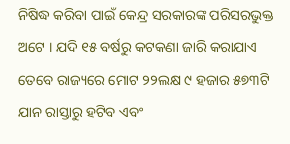ନିଷିଦ୍ଧ କରିବା ପାଇଁ କେନ୍ଦ୍ର ସରକାରଙ୍କ ପରିସରଭୁକ୍ତ ଅଟେ । ଯଦି ୧୫ ବର୍ଷରୁ କଟକଣା ଜାରି କରାଯାଏ ତେବେ ରାଜ୍ୟରେ ମୋଟ ୨୨ଲକ୍ଷ ୯ ହଜାର ୫୭୩ଟି ଯାନ ରାସ୍ତାରୁ ହଟିବ ଏବଂ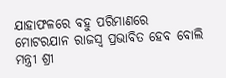ଯାହାଫଳରେ ବହୁ ପରିମାଣରେ ମୋଟରଯାନ ରାଜସ୍ୱ ପ୍ରଭାବିତ ହେବ ବୋଲି ମନ୍ତ୍ରୀ ଶ୍ରୀ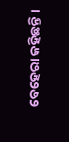ବେହେରା କହିଛନ୍ତି ।